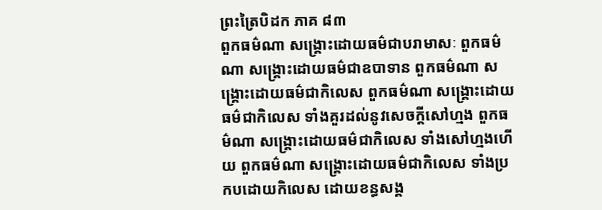ព្រះត្រៃបិដក ភាគ ៨៣
ពួកធម៌ណា សង្រ្គោះដោយធម៌ជាបរាមាសៈ ពួកធម៌ណា សង្រ្គោះដោយធម៌ជាឧបាទាន ពួកធម៌ណា សង្រ្គោះដោយធម៌ជាកិលេស ពួកធម៌ណា សង្រ្គោះដោយធម៌ជាកិលេស ទាំងគួរដល់នូវសេចក្តីសៅហ្មង ពួកធម៌ណា សង្រ្គោះដោយធម៌ជាកិលេស ទាំងសៅហ្មងហើយ ពួកធម៌ណា សង្រ្គោះដោយធម៌ជាកិលេស ទាំងប្រកបដោយកិលេស ដោយខន្ធសង្គ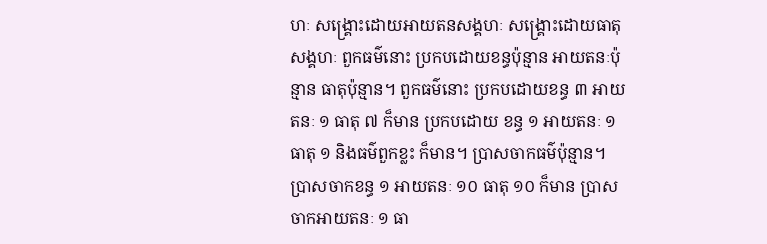ហៈ សង្រ្គោះដោយអាយតនសង្គហៈ សង្រ្គោះដោយធាតុសង្គហៈ ពួកធម៌នោះ ប្រកបដោយខន្ធប៉ុន្មាន អាយតនៈប៉ុន្មាន ធាតុប៉ុន្មាន។ ពួកធម៌នោះ ប្រកបដោយខន្ធ ៣ អាយតនៈ ១ ធាតុ ៧ ក៏មាន ប្រកបដោយ ខន្ធ ១ អាយតនៈ ១ ធាតុ ១ និងធម៌ពួកខ្លះ ក៏មាន។ ប្រាសចាកធម៌ប៉ុន្មាន។ ប្រាសចាកខន្ធ ១ អាយតនៈ ១០ ធាតុ ១០ ក៏មាន ប្រាសចាកអាយតនៈ ១ ធា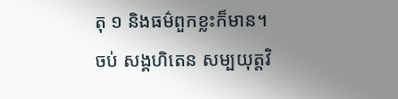តុ ១ និងធម៌ពួកខ្លះក៏មាន។
ចប់ សង្គហិតេន សម្បយុត្តវិ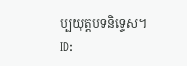ប្បយុត្តបទនិទ្ទេស។
ID: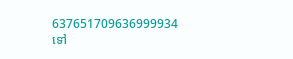637651709636999934
ទៅ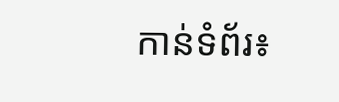កាន់ទំព័រ៖